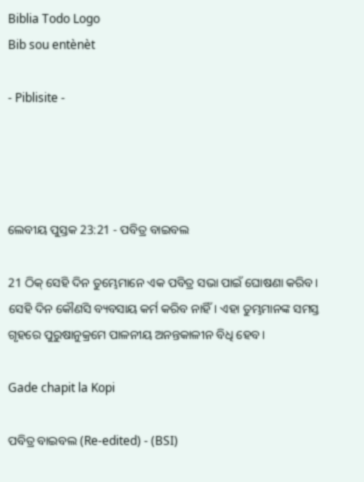Biblia Todo Logo
Bib sou entènèt

- Piblisite -




ଲେବୀୟ ପୁସ୍ତକ 23:21 - ପବିତ୍ର ବାଇବଲ

21 ଠିକ୍ ସେହି ଦିନ ତୁମ୍ଭେମାନେ ଏକ ପବିତ୍ର ସଭା ପାଇଁ ଘୋଷଣା କରିବ। ସେହି ଦିନ କୌଣସି ବ୍ୟବସାୟ କର୍ମ କରିବ ନାହିଁ। ଏହା ତୁମ୍ଭମାନଙ୍କ ସମସ୍ତ ଗୃହରେ ପୁରୁଷାନୁକ୍ରମେ ପାଳନୀୟ ଅନନ୍ତକାଳୀନ ବିଧି ହେବ।

Gade chapit la Kopi

ପବିତ୍ର ବାଇବଲ (Re-edited) - (BSI)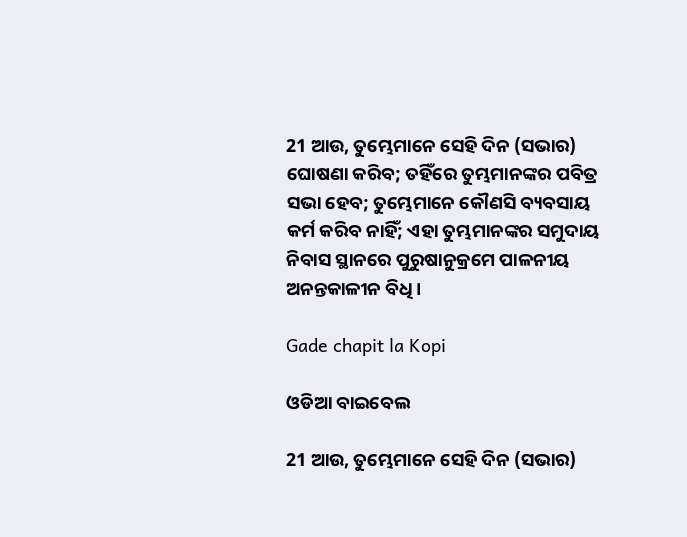21 ଆଉ, ତୁମ୍ଭେମାନେ ସେହି ଦିନ (ସଭାର) ଘୋଷଣା କରିବ; ତହିଁରେ ତୁମ୍ଭମାନଙ୍କର ପବିତ୍ର ସଭା ହେବ; ତୁମ୍ଭେମାନେ କୌଣସି ବ୍ୟବସାୟ କର୍ମ କରିବ ନାହିଁ; ଏହା ତୁମ୍ଭମାନଙ୍କର ସମୁଦାୟ ନିବାସ ସ୍ଥାନରେ ପୁରୁଷାନୁକ୍ରମେ ପାଳନୀୟ ଅନନ୍ତକାଳୀନ ବିଧି।

Gade chapit la Kopi

ଓଡିଆ ବାଇବେଲ

21 ଆଉ, ତୁମ୍ଭେମାନେ ସେହି ଦିନ (ସଭାର)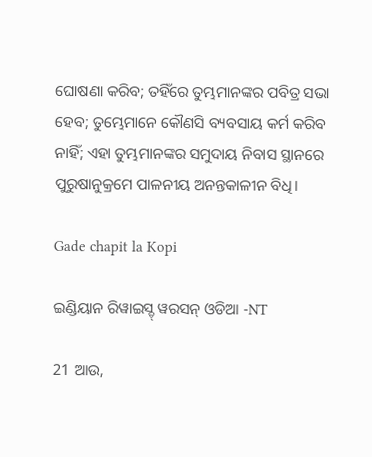ଘୋଷଣା କରିବ; ତହିଁରେ ତୁମ୍ଭମାନଙ୍କର ପବିତ୍ର ସଭା ହେବ; ତୁମ୍ଭେମାନେ କୌଣସି ବ୍ୟବସାୟ କର୍ମ କରିବ ନାହିଁ; ଏହା ତୁମ୍ଭମାନଙ୍କର ସମୁଦାୟ ନିବାସ ସ୍ଥାନରେ ପୁରୁଷାନୁକ୍ରମେ ପାଳନୀୟ ଅନନ୍ତକାଳୀନ ବିଧି।

Gade chapit la Kopi

ଇଣ୍ଡିୟାନ ରିୱାଇସ୍ଡ୍ ୱରସନ୍ ଓଡିଆ -NT

21 ଆଉ,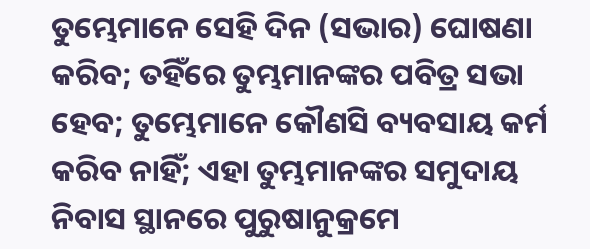ତୁମ୍ଭେମାନେ ସେହି ଦିନ (ସଭାର) ଘୋଷଣା କରିବ; ତହିଁରେ ତୁମ୍ଭମାନଙ୍କର ପବିତ୍ର ସଭା ହେବ; ତୁମ୍ଭେମାନେ କୌଣସି ବ୍ୟବସାୟ କର୍ମ କରିବ ନାହିଁ; ଏହା ତୁମ୍ଭମାନଙ୍କର ସମୁଦାୟ ନିବାସ ସ୍ଥାନରେ ପୁରୁଷାନୁକ୍ରମେ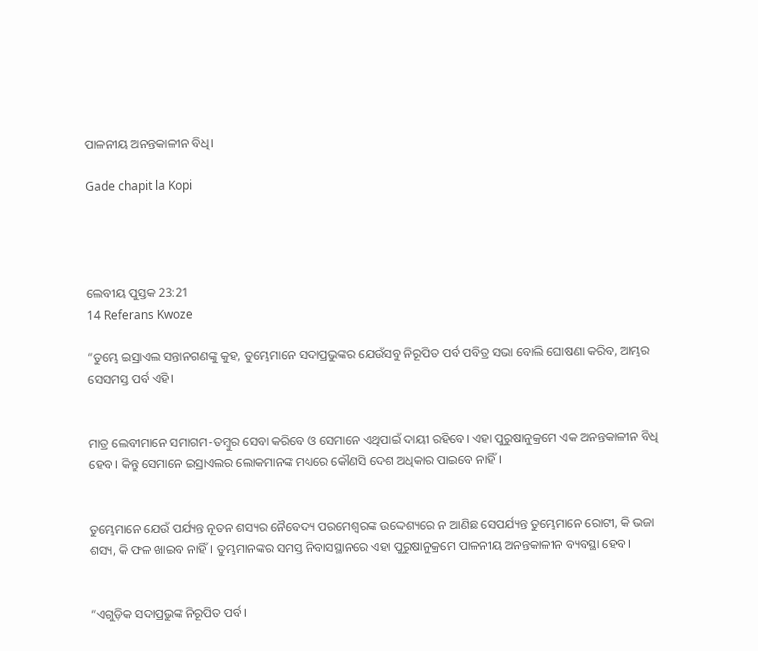ପାଳନୀୟ ଅନନ୍ତକାଳୀନ ବିଧି।

Gade chapit la Kopi




ଲେବୀୟ ପୁସ୍ତକ 23:21
14 Referans Kwoze

“ତୁମ୍ଭେ ଇସ୍ରାଏଲ ସନ୍ତାନଗଣଙ୍କୁ କୁହ, ତୁମ୍ଭେମାନେ ସଦାପ୍ରଭୁଙ୍କର ଯେଉଁସବୁ ନିରୂପିତ ପର୍ବ ପବିତ୍ର ସଭା ବୋଲି ଘୋଷଣା କରିବ, ଆମ୍ଭର ସେସମସ୍ତ ପର୍ବ ଏହି।


ମାତ୍ର ଲେବୀମାନେ ସମାଗମ-ତମ୍ବୁର ସେବା କରିବେ ଓ ସେମାନେ ଏଥିପାଇଁ ଦାୟୀ ରହିବେ। ଏହା ପୁରୁଷାନୁକ୍ରମେ ଏକ ଅନନ୍ତକାଳୀନ ବିଧି ହେବ। କିନ୍ତୁ ସେମାନେ ଇସ୍ରାଏଲର ଲୋକମାନଙ୍କ ମଧ୍ୟରେ କୌଣସି ଦେଶ ଅଧିକାର ପାଇବେ ନାହିଁ।


ତୁମ୍ଭେମାନେ ଯେଉଁ ପର୍ଯ୍ୟନ୍ତ ନୂତନ ଶସ୍ୟର ନୈବେଦ୍ୟ ପରମେଶ୍ୱରଙ୍କ ଉଦ୍ଦେଶ୍ୟରେ ନ ଆଣିଛ ସେପର୍ଯ୍ୟନ୍ତ ତୁମ୍ଭେମାନେ ରୋଟୀ, କି ଭଜା ଶସ୍ୟ, କି ଫଳ ଖାଇବ ନାହିଁ। ତୁମ୍ଭମାନଙ୍କର ସମସ୍ତ ନିବାସସ୍ଥାନରେ ଏହା ପୁରୁଷାନୁକ୍ରମେ ପାଳନୀୟ ଅନନ୍ତକାଳୀନ ବ୍ୟବସ୍ଥା ହେବ।


“ଏଗୁଡ଼ିକ ସଦାପ୍ରଭୁଙ୍କ ନିରୂପିତ ପର୍ବ।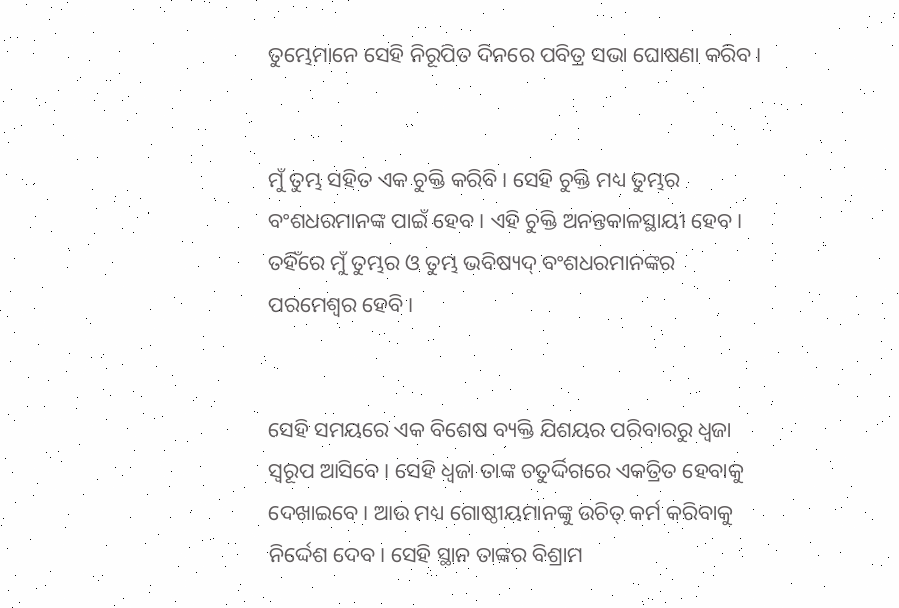ତୁମ୍ଭେମାନେ ସେହି ନିରୂପିତ ଦିନରେ ପବିତ୍ର ସଭା ଘୋଷଣା କରିବ।


ମୁଁ ତୁମ୍ଭ ସହିତ ଏକ ଚୁକ୍ତି କରିବି। ସେହି ଚୁକ୍ତି ମଧ୍ୟ ତୁମ୍ଭର ବଂଶଧରମାନଙ୍କ ପାଇଁ ହେବ। ଏହି ଚୁକ୍ତି ଅନନ୍ତକାଳସ୍ଥାୟୀ ହେବ। ତହିଁରେ ମୁଁ ତୁମ୍ଭର ଓ ତୁମ୍ଭ ଭବିଷ୍ୟ‌ଦ୍‌ ବଂଶଧରମାନଙ୍କର ପରମେଶ୍ୱର ହେବି।


ସେହି ସମୟରେ ଏକ ବିଶେଷ ବ୍ୟକ୍ତି ଯିଶୟର ପରିବାରରୁ ଧ୍ୱଜା ସ୍ୱରୂପ ଆସିବେ। ସେହି ଧ୍ୱଜା ତାଙ୍କ ଚତୁର୍ଦ୍ଦିଗରେ ଏକତ୍ରିତ ହେବାକୁ ଦେଖାଇବେ। ଆଉ ମଧ୍ୟ ଗୋଷ୍ଠୀୟମାନଙ୍କୁ ଉଚିତ୍ କର୍ମ କରିବାକୁ ନିର୍ଦ୍ଦେଶ ଦେବ। ସେହି ସ୍ଥାନ ତାଙ୍କର ବିଶ୍ରାମ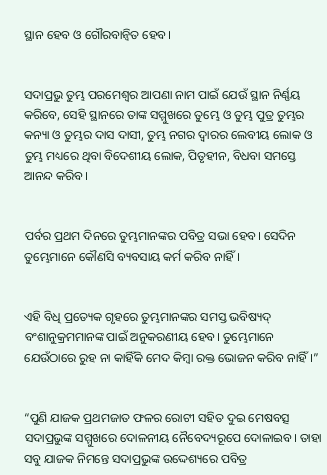ସ୍ଥାନ ହେବ ଓ ଗୌରବାନ୍ୱିତ ହେବ।


ସଦାପ୍ରଭୁ ତୁମ୍ଭ ପରମେଶ୍ୱର ଆପଣା ନାମ ପାଇଁ ଯେଉଁ ସ୍ଥାନ ନିର୍ଣ୍ଣୟ କରିବେ, ସେହି ସ୍ଥାନରେ ତାଙ୍କ ସମ୍ମୁଖରେ ତୁମ୍ଭେ ଓ ତୁମ୍ଭ ପୁତ୍ର ତୁମ୍ଭର କନ୍ୟା ଓ ତୁମ୍ଭର ଦାସ ଦାସୀ, ତୁମ୍ଭ ନଗର ଦ୍ୱାରର ଲେବୀୟ ଲୋକ ଓ ତୁମ୍ଭ ମଧ୍ୟରେ ଥିବା ବିଦେଶୀୟ ଲୋକ, ପିତୃହୀନ, ବିଧବା ସମସ୍ତେ ଆନନ୍ଦ କରିବ।


ପର୍ବର ପ୍ରଥମ ଦିନରେ ତୁମ୍ଭମାନଙ୍କର ପବିତ୍ର ସଭା ହେବ। ସେଦିନ ତୁମ୍ଭେମାନେ କୌଣସି ବ୍ୟବସାୟ କର୍ମ କରିବ ନାହିଁ।


ଏହି ବିଧି ପ୍ରତ୍ୟେକ ଗୃହରେ ତୁମ୍ଭମାନଙ୍କର ସମସ୍ତ ଭବିଷ୍ୟ‌ଦ୍‌ ବଂଶାନୁକ୍ରମମାନଙ୍କ ପାଇଁ ଅନୁକରଣୀୟ ହେବ। ତୁମ୍ଭେମାନେ ଯେଉଁଠାରେ ରୁହ ନା କାହିଁକି ମେଦ କିମ୍ବା ରକ୍ତ ଭୋଜନ କରିବ ନାହିଁ।”


“ପୁଣି ଯାଜକ ପ୍ରଥମଜାତ ଫଳର ରୋଟୀ ସହିତ ଦୁଇ ମେଷବତ୍ସ ସଦାପ୍ରଭୁଙ୍କ ସମ୍ମୁଖରେ ଦୋଳନୀୟ ନୈବେଦ୍ୟରୂପେ ଦୋଳାଇବ। ତାହା ସବୁ ଯାଜକ ନିମନ୍ତେ ସଦାପ୍ରଭୁଙ୍କ ଉଦ୍ଦେଶ୍ୟରେ ପବିତ୍ର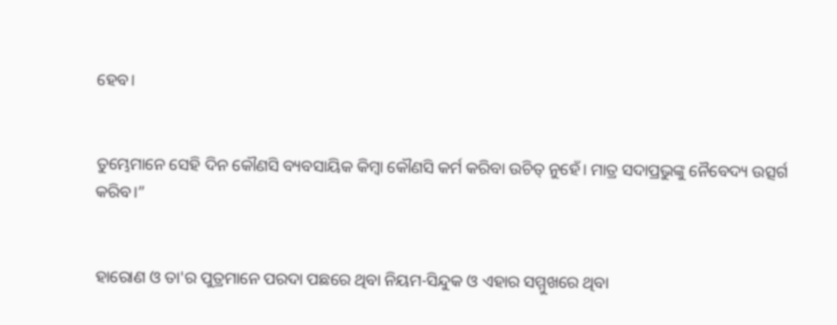ହେବ।


ତୁମ୍ଭେମାନେ ସେହି ଦିନ କୌଣସି ବ୍ୟବସାୟିକ କିମ୍ବା କୌଣସି କର୍ମ କରିବା ଉଚିତ୍ ନୁହେଁ। ମାତ୍ର ସଦାପ୍ରଭୁଙ୍କୁ ନୈବେଦ୍ୟ ଉତ୍ସର୍ଗ କରିବ।”


ହାରୋଣ ଓ ତା'ର ପୁତ୍ରମାନେ ପରଦା ପଛରେ ଥିବା ନିୟମ-ସିନ୍ଦୁକ ଓ ଏହାର ସମ୍ମୁଖରେ ଥିବା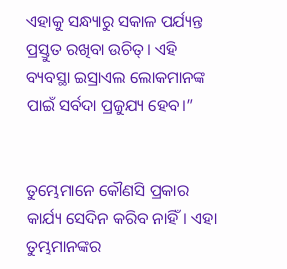ଏହାକୁ ସନ୍ଧ୍ୟାରୁ ସକାଳ ପର୍ଯ୍ୟନ୍ତ ପ୍ରସ୍ତୁତ ରଖିବା ଉଚିତ୍। ଏହି ବ୍ୟବସ୍ଥା ଇସ୍ରାଏଲ ଲୋକମାନଙ୍କ ପାଇଁ ସର୍ବଦା ପ୍ରଜୁଯ୍ୟ ହେବ।”


ତୁମ୍ଭେମାନେ କୌଣସି ପ୍ରକାର କାର୍ଯ୍ୟ ସେଦିନ କରିବ ନାହିଁ। ଏହା ତୁମ୍ଭମାନଙ୍କର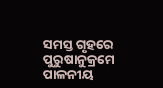ସମସ୍ତ ଗୃହରେ ପୁରୁଷାନୁକ୍ରମେ ପାଳନୀୟ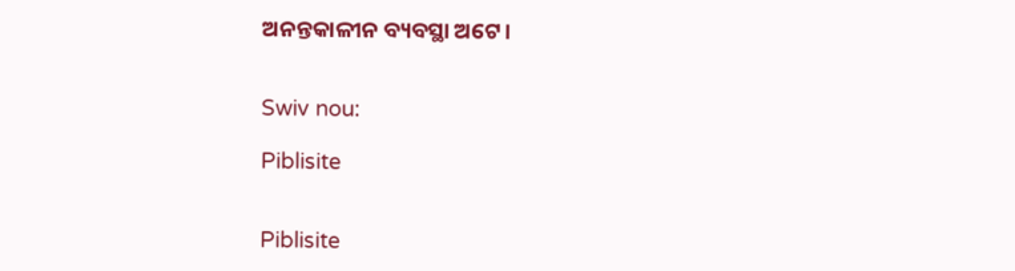ଅନନ୍ତକାଳୀନ ବ୍ୟବସ୍ଥା ଅଟେ।


Swiv nou:

Piblisite


Piblisite